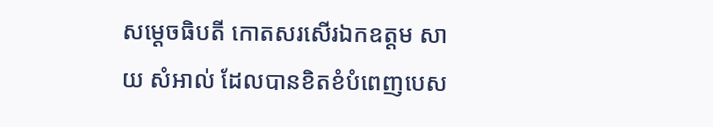សម្ដេចធិបតី កោតសរសើរឯកឧត្តម សាយ សំអាល់ ដែលបានខិតខំបំពេញបេស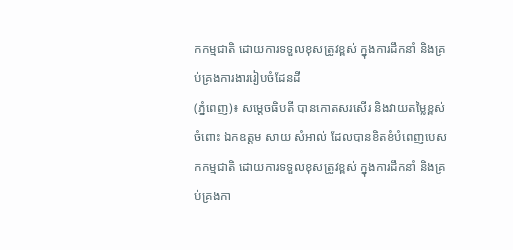កកម្មជាតិ ដោយការទទួលខុសត្រូវខ្ពស់ ក្នុងការដឹកនាំ និងគ្រប់គ្រងការងាររៀបចំដែនដី
(ភ្នំពេញ)៖ សម្ដេចធិបតី បានកោតសរសើរ និងវាយតម្លៃខ្ពស់ចំពោះ ឯកឧត្តម សាយ សំអាល់ ដែលបានខិតខំបំពេញបេសកកម្មជាតិ ដោយការទទួលខុសត្រូវខ្ពស់ ក្នុងការដឹកនាំ និងគ្រប់គ្រងកា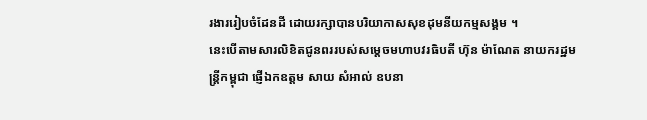រងាររៀបចំដែនដី ដោយរក្សាបានបរិយាកាសសុខដុមនីយកម្មសង្គម ។
នេះបើតាមសារលិខិតជូនពររបស់សម្ដេចមហាបវរធិបតី ហ៊ុន ម៉ាណែត នាយករដ្ឋមន្ត្រីកម្ពុជា ផ្ញើឯកឧត្តម សាយ សំអាល់ ឧបនា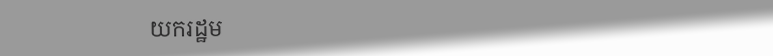យករដ្ឋម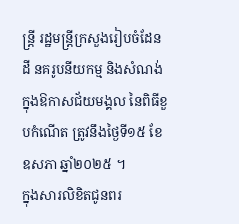ន្ត្រី រដ្ឋមន្ត្រីក្រសួងរៀបចំដែនដី នគរូបនីយកម្ម និងសំណង់ ក្នុងឱកាសជ័យមង្គល នៃពិធីខួបកំណើត ត្រូវនឹងថ្ងៃទី១៥ ខែឧសភា ឆ្នាំ២០២៥ ។
ក្នុងសារលិខិតជូនពរ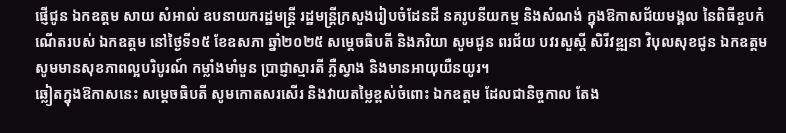ផ្ញើជូន ឯកឧត្តម សាយ សំអាល់ ឧបនាយករដ្ឋមន្ត្រី រដ្ឋមន្ត្រីក្រសួងរៀបចំដែនដី នគរូបនីយកម្ម និងសំណង់ ក្នុងឱកាសជ័យមង្គល នៃពិធីខួបកំណើតរបស់ ឯកឧត្តម នៅថ្ងៃទី១៥ ខែឧសភា ឆ្នាំ២០២៥ សម្ដេចធិបតី និងភរិយា សូមជូន ពរជ័យ បវរសួស្តី សិរីវឌ្ឍនា វិបុលសុខជូន ឯកឧត្តម សូមមានសុខភាពល្អបរិបូរណ៍ កម្លាំងមាំមួន ប្រាជ្ញាស្មារតី ភ្លឺស្វាង និងមានអាយុយឺនយូរ។
ឆ្លៀតក្នុងឱកាសនេះ សម្ដេចធិបតី សូមកោតសរសើរ និងវាយតម្លៃខ្ពស់ចំពោះ ឯកឧត្តម ដែលជានិច្ចកាល តែង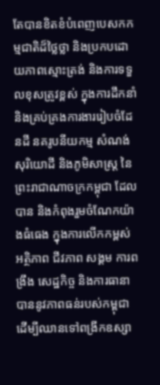តែបានខិតខំបំពេញបេសកកម្មជាតិដ៏ថ្លៃថ្លា និងប្រកបដោយភាពស្មោះត្រង់ និងការទទួលខុសត្រូវខ្ពស់ ក្នុងការដឹកនាំ និងគ្រប់គ្រងការងាររៀបចំដែនដី នគរូបនីយកម្ម សំណង់ សុរិយោដី និងភូមិសាស្ត្រ នៃព្រះរាជាណាចក្រកម្ពុជា ដែលបាន និងកំពុងរួមចំណែកយ៉ាងធំធេង ក្នុងការលើកកម្ពស់អត្ថិភាព ជីវភាព សង្គម ការពង្រឹង សេដ្ឋកិច្ច និងការធានាបាននូវភាពធន់របស់កម្ពុជា ដើម្បីឈានទៅពង្រីកឧស្សា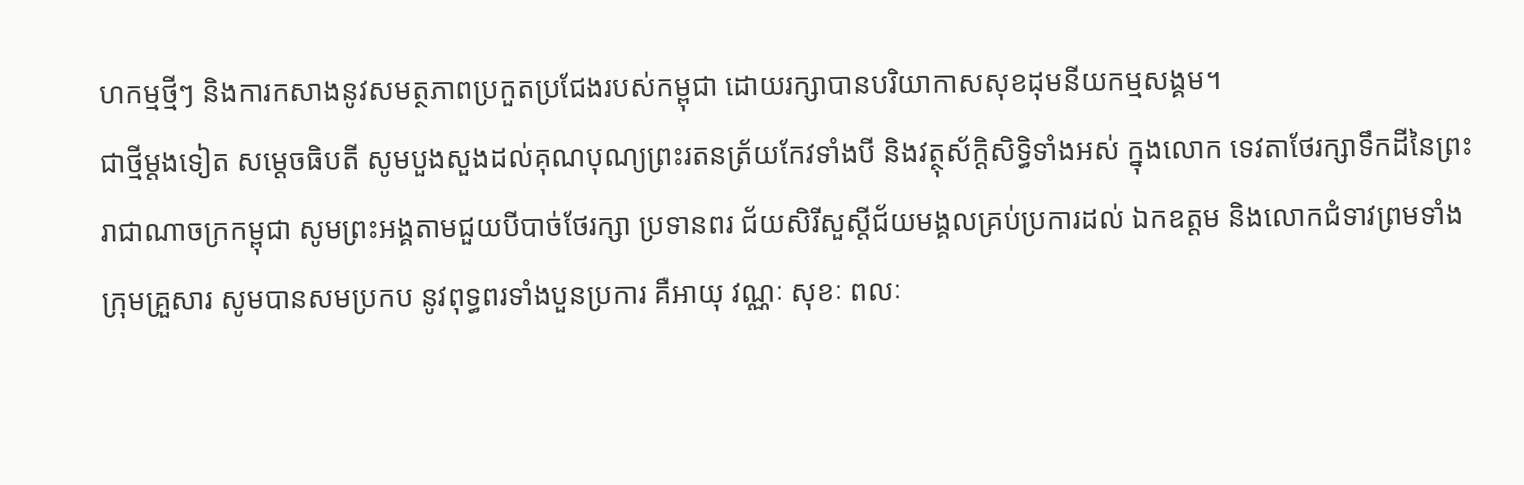ហកម្មថ្មីៗ និងការកសាងនូវសមត្ថភាពប្រកួតប្រជែងរបស់កម្ពុជា ដោយរក្សាបានបរិយាកាសសុខដុមនីយកម្មសង្គម។
ជាថ្មីម្តងទៀត សម្ដេចធិបតី សូមបួងសួងដល់គុណបុណ្យព្រះរតនត្រ័យកែវទាំងបី និងវត្ថុស័ក្តិសិទ្ធិទាំងអស់ ក្នុងលោក ទេវតាថែរក្សាទឹកដីនៃព្រះរាជាណាចក្រកម្ពុជា សូមព្រះអង្គតាមជួយបីបាច់ថែរក្សា ប្រទានពរ ជ័យសិរីសួស្តីជ័យមង្គលគ្រប់ប្រការដល់ ឯកឧត្តម និងលោកជំទាវព្រមទាំងក្រុមគ្រួសារ សូមបានសមប្រកប នូវពុទ្ធពរទាំងបួនប្រការ គឺអាយុ វណ្ណៈ សុខៈ ពលៈ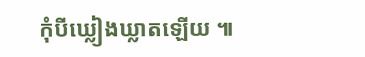កុំបីឃ្លៀងឃ្លាតឡើយ ៕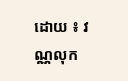ដោយ ៖ វណ្ណលុក